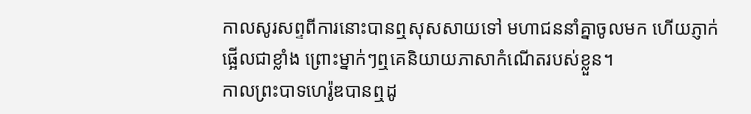កាលសូរសព្ទពីការនោះបានឮសុសសាយទៅ មហាជននាំគ្នាចូលមក ហើយភ្ញាក់ផ្អើលជាខ្លាំង ព្រោះម្នាក់ៗឮគេនិយាយភាសាកំណើតរបស់ខ្លួន។
កាលព្រះបាទហេរ៉ូឌបានឮដូ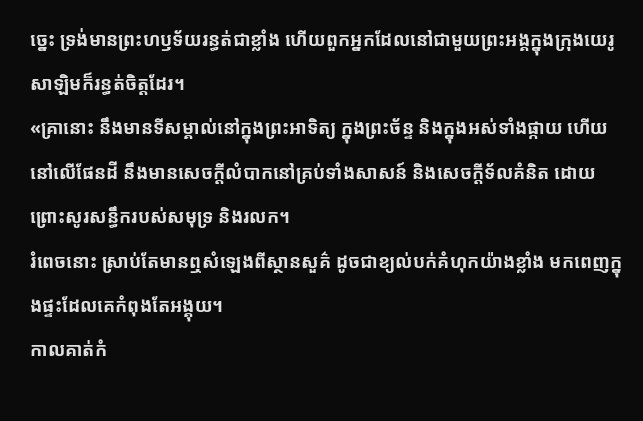ច្នេះ ទ្រង់មានព្រះហឫទ័យរន្ធត់ជាខ្លាំង ហើយពួកអ្នកដែលនៅជាមួយព្រះអង្គក្នុងក្រុងយេរូសាឡិមក៏រន្ធត់ចិត្តដែរ។
«គ្រានោះ នឹងមានទីសម្គាល់នៅក្នុងព្រះអាទិត្យ ក្នុងព្រះច័ន្ទ និងក្នុងអស់ទាំងផ្កាយ ហើយនៅលើផែនដី នឹងមានសេចក្តីលំបាកនៅគ្រប់ទាំងសាសន៍ និងសេចក្តីទ័លគំនិត ដោយព្រោះសូរសន្ធឹករបស់សមុទ្រ និងរលក។
រំពេចនោះ ស្រាប់តែមានឮសំឡេងពីស្ថានសួគ៌ ដូចជាខ្យល់បក់គំហុកយ៉ាងខ្លាំង មកពេញក្នុងផ្ទះដែលគេកំពុងតែអង្គុយ។
កាលគាត់កំ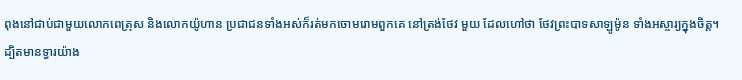ពុងនៅជាប់ជាមួយលោកពេត្រុស និងលោកយ៉ូហាន ប្រជាជនទាំងអស់ក៏រត់មកចោមរោមពួកគេ នៅត្រង់ថែវ មួយ ដែលហៅថា ថែវព្រះបាទសាឡូម៉ូន ទាំងអស្ចារ្យក្នុងចិត្ត។
ដ្បិតមានទ្វារយ៉ាង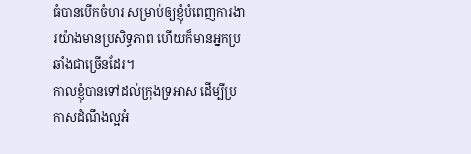ធំបានបើកចំហរ សម្រាប់ឲ្យខ្ញុំបំពេញការងារយ៉ាងមានប្រសិទ្ធភាព ហើយក៏មានអ្នកប្រឆាំងជាច្រើនដែរ។
កាលខ្ញុំបានទៅដល់ក្រុងទ្រអាស ដើម្បីប្រកាសដំណឹងល្អអំ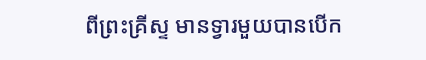ពីព្រះគ្រីស្ទ មានទ្វារមួយបានបើក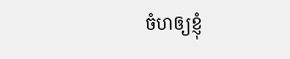ចំហឲ្យខ្ញុំ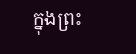ក្នុងព្រះ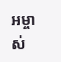អម្ចាស់